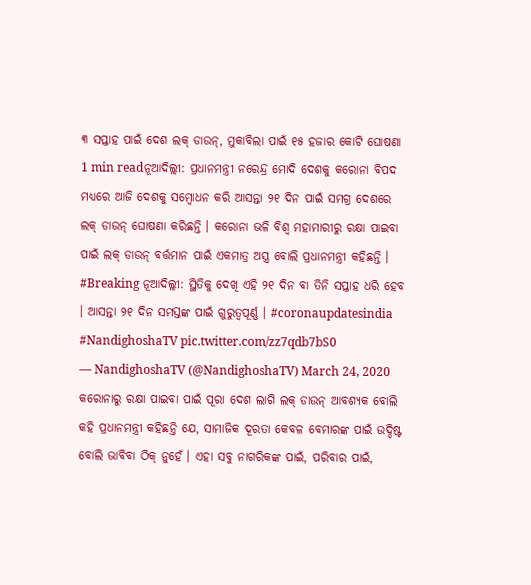୩ ସପ୍ତାହ ପାଇଁ ଦେଶ ଲକ୍ ଡାଉନ୍, ମୁକାବିଲା ପାଇଁ ୧୫ ହଜାର କୋଟି ଘୋଷଣା
1 min readନୂଆଦିଲ୍ଲୀ: ପ୍ରଧାନମନ୍ତ୍ରୀ ନରେନ୍ଦ୍ର ମୋଦି ଦେଶକୁ କରୋନା ବିପଦ ମଧ୍ୟରେ ଆଜି ଦେଶକୁ ସମ୍ବୋଧନ କରି ଆସନ୍ତା ୨୧ ଦିନ ପାଇଁ ସମଗ୍ର ଦେଶରେ ଲକ୍ ଡାଉନ୍ ଘୋଷଣା କରିଛନ୍ତି । କରୋନା ଭଳି ବିଶ୍ୱ ମହାମାରୀରୁ ରକ୍ଷା ପାଇବା ପାଇଁ ଲକ୍ ଡାଉନ୍ ବର୍ତ୍ତମାନ ପାଇଁ ଏକମାତ୍ର ଅସ୍ତ୍ର ବୋଲି ପ୍ରଧାନମନ୍ତ୍ରୀ କହିଛନ୍ତି ।
#Breaking ନୂଆଦିଲ୍ଲୀ: ସ୍ଥିତିକୁ ଦେଖି ଏହି ୨୧ ଦିନ ବା ତିନି ସପ୍ତାହ ଧରି ହେବ । ଆସନ୍ତା ୨୧ ଦିନ ସମସ୍ତଙ୍କ ପାଇଁ ଗୁରୁତ୍ୱପୂର୍ଣ୍ଣ । #coronaupdatesindia #NandighoshaTV pic.twitter.com/zz7qdb7bS0
— NandighoshaTV (@NandighoshaTV) March 24, 2020
କରୋନାରୁ ରକ୍ଷା ପାଇବା ପାଇଁ ପୂରା ଦେଶ ଲାଗି ଲକ୍ ଡାଉନ୍ ଆବଶ୍ୟକ ବୋଲି କହି ପ୍ରଧାନମନ୍ତ୍ରୀ କହିଛନ୍ତି ଯେ, ସାମାଜିକ ଦୂରତା କେବଳ ବେମାରଙ୍କ ପାଇଁ ଉଦ୍ଦିଷ୍ଟ ବୋଲି ଭାବିବା ଠିକ୍ ନୁହେଁ । ଏହା ସବୁ ନାଗରିକଙ୍କ ପାଇଁ, ପରିବାର ପାଇଁ,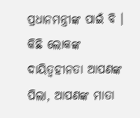ପ୍ରଧାନମନ୍ତ୍ରୀଙ୍କ ପାଇଁ ବି । କିଛି ଲୋକଙ୍କ ଦାୟିତ୍ୱହୀନତା ଆପଣଙ୍କ ପିଲା, ଆପଣଙ୍କ ମାତା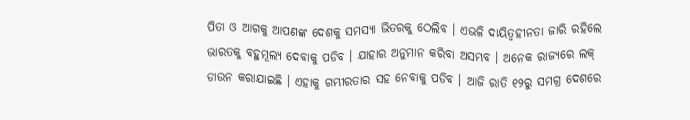ପିତା ଓ ଆଗକୁ ଆପଣଙ୍କ ଦେଶକୁ ସମସ୍ୟା ଭିତରକୁ ଠେଲିବ । ଏଭଳି ଦାୟିତ୍ୱହୀନତା ଜାରି ରହିଲେ ଭାରତକୁ ବହୁମୂଲ୍ୟ ଦେବାକୁ ପଡିବ । ଯାହାର ଅନୁମାନ କରିବା ଅସମ୍ଭବ । ଅନେକ ରାଜ୍ୟରେ ଲକ୍ ଡାଉନ କରାଯାଇଛି । ଏହାକୁ ଗମ୍ଭୀରତାର ସହ ନେବାକୁ ପଡିବ । ଆଜି ରାତି ୧୨ରୁ ସମଗ୍ର ଦେଶରେ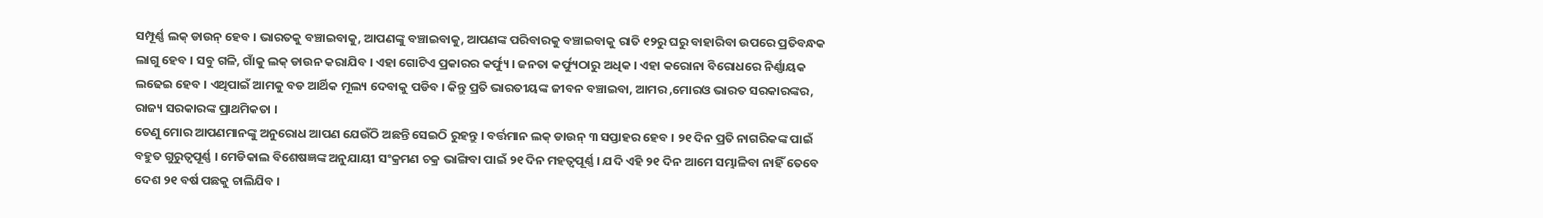ସମ୍ପୂର୍ଣ୍ଣ ଲକ୍ ଡାଉନ୍ ହେବ । ଭାରତକୁ ବଞ୍ଚାଇବାକୁ, ଆପଣଙ୍କୁ ବଞ୍ଚାଇବାକୁ, ଆପଣଙ୍କ ପରିବାରକୁ ବଞ୍ଚାଇବାକୁ ରାତି ୧୨ରୁ ଘରୁ ବାହାରିବା ଉପରେ ପ୍ରତିବନ୍ଧକ ଲାଗୁ ହେବ । ସବୁ ଗଳି, ଗାଁକୁ ଲକ୍ ଡାଉନ କରାଯିବ । ଏହା ଗୋଟିଏ ପ୍ରକାରର କର୍ଫ୍ୟୁ । ଜନତା କର୍ଫ୍ୟୁଠାରୁ ଅଧିକ । ଏହା କରୋନା ବିରୋଧରେ ନିର୍ଣ୍ଣାୟକ ଲଢେଇ ହେବ । ଏଥିପାଇଁ ଆମକୁ ବଡ ଆର୍ଥିକ ମୂଲ୍ୟ ଦେବାକୁ ପଡିବ । କିନ୍ତୁ ପ୍ରତି ଭାରତୀୟଙ୍କ ଜୀବନ ବଞ୍ଚାଇବା, ଆମର ,ମୋରଓ ଭାରତ ସରକାରଙ୍କର, ରାଜ୍ୟ ସରକାରଙ୍କ ପ୍ରାଥମିକତା ।
ତେଣୁ ମୋର ଆପଣମାନଙ୍କୁ ଅନୁରୋଧ ଆପଣ ଯେଉଁଠି ଅଛନ୍ତି ସେଇଠି ରୁହନ୍ତୁ । ବର୍ତ୍ତମାନ ଲକ୍ ଡାଉନ୍ ୩ ସପ୍ତାହର ହେବ । ୨୧ ଦିନ ପ୍ରତି ନାଗରିକଙ୍କ ପାଇଁ ବହୁତ ଗୁରୁତ୍ୱପୂର୍ଣ୍ଣ । ମେଡିକାଲ ବିଶେଷଜ୍ଞଙ୍କ ଅନୁଯାୟୀ ସଂକ୍ରମଣ ଚକ୍ର ଭାଙ୍ଗିବା ପାଇଁ ୨୧ ଦିନ ମହତ୍ୱପୂର୍ଣ୍ଣ । ଯଦି ଏହି ୨୧ ଦିନ ଆମେ ସମ୍ଭାଳିବା ନାହିଁ ତେବେ ଦେଶ ୨୧ ବର୍ଷ ପଛକୁ ଚାଲିଯିବ ।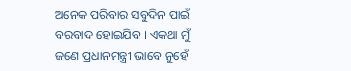ଅନେକ ପରିବାର ସବୁଦିନ ପାଇଁ ବରବାଦ ହୋଇଯିବ । ଏକଥା ମୁଁ ଜଣେ ପ୍ରଧାନମନ୍ତ୍ରୀ ଭାବେ ନୁହେଁ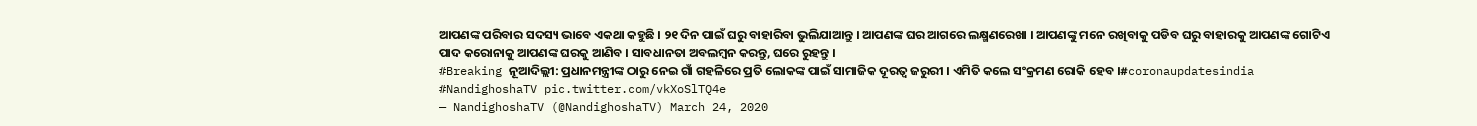ଆପଣଙ୍କ ପରିବାର ସଦସ୍ୟ ଭାବେ ଏକଥା କହୁଛି । ୨୧ ଦିନ ପାଇଁ ଘରୁ ବାହାରିବା ଭୁଲିଯାଆନ୍ତୁ । ଆପଣଙ୍କ ଘର ଆଗରେ ଲକ୍ଷ୍ମଣରେଖା । ଆପଣଙ୍କୁ ମନେ ରଖିବାକୁ ପଡିବ ଘରୁ ବାହାରକୁ ଆପଣଙ୍କ ଗୋଟିଏ ପାଦ କରୋନାକୁ ଆପଣଙ୍କ ଘରକୁ ଆଣିବ । ସାବଧାନତା ଅବଲମ୍ବନ କରନ୍ତୁ, ଘରେ ରୁହନ୍ତୁ ।
#Breaking ନୂଆଦିଲ୍ଲୀ: ପ୍ରଧାନମନ୍ତ୍ରୀଙ୍କ ଠାରୁ ନେଇ ଗାଁ ଗହଳିରେ ପ୍ରତି ଲୋକଙ୍କ ପାଇଁ ସାମାଜିକ ଦୂରତ୍ୱ ଜରୁରୀ । ଏମିତି କଲେ ସଂକ୍ରମଣ ରୋକି ହେବ ।#coronaupdatesindia #NandighoshaTV pic.twitter.com/vkXoSlTQ4e
— NandighoshaTV (@NandighoshaTV) March 24, 2020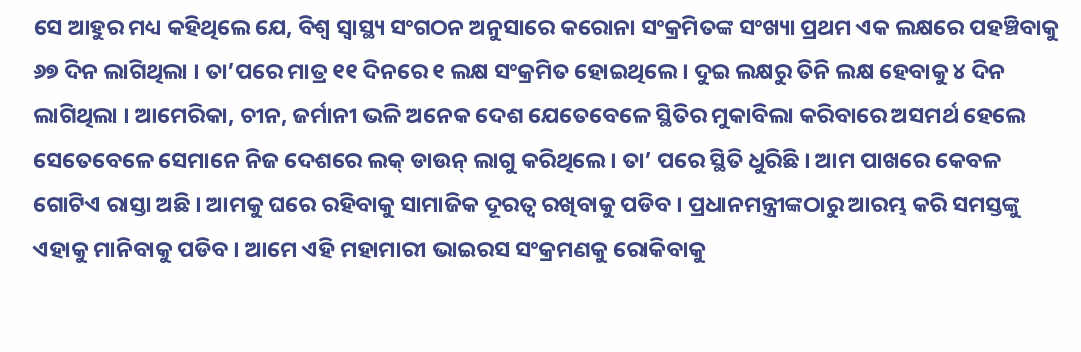ସେ ଆହୁର ମଧ୍ୟ କହିଥିଲେ ଯେ, ବିଶ୍ୱ ସ୍ୱାସ୍ଥ୍ୟ ସଂଗଠନ ଅନୁସାରେ କରୋନା ସଂକ୍ରମିତଙ୍କ ସଂଖ୍ୟା ପ୍ରଥମ ଏକ ଲକ୍ଷରେ ପହଞ୍ଚିବାକୁ ୬୭ ଦିନ ଲାଗିଥିଲା । ତା’ପରେ ମାତ୍ର ୧୧ ଦିନରେ ୧ ଲକ୍ଷ ସଂକ୍ରମିତ ହୋଇଥିଲେ । ଦୁଇ ଲକ୍ଷରୁ ତିନି ଲକ୍ଷ ହେବାକୁ ୪ ଦିନ ଲାଗିଥିଲା । ଆମେରିକା, ଚୀନ, ଜର୍ମାନୀ ଭଳି ଅନେକ ଦେଶ ଯେତେବେଳେ ସ୍ଥିତିର ମୁକାବିଲା କରିବାରେ ଅସମର୍ଥ ହେଲେ ସେତେବେଳେ ସେମାନେ ନିଜ ଦେଶରେ ଲକ୍ ଡାଉନ୍ ଲାଗୁ କରିଥିଲେ । ତା’ ପରେ ସ୍ଥିତି ଧୁରିଛି । ଆମ ପାଖରେ କେବଳ ଗୋଟିଏ ରାସ୍ତା ଅଛି । ଆମକୁ ଘରେ ରହିବାକୁ ସାମାଜିକ ଦୂରତ୍ୱ ରଖିବାକୁ ପଡିବ । ପ୍ରଧାନମନ୍ତ୍ରୀଙ୍କଠାରୁ ଆରମ୍ଭ କରି ସମସ୍ତଙ୍କୁ ଏହାକୁ ମାନିବାକୁ ପଡିବ । ଆମେ ଏହି ମହାମାରୀ ଭାଇରସ ସଂକ୍ରମଣକୁ ରୋକିବାକୁ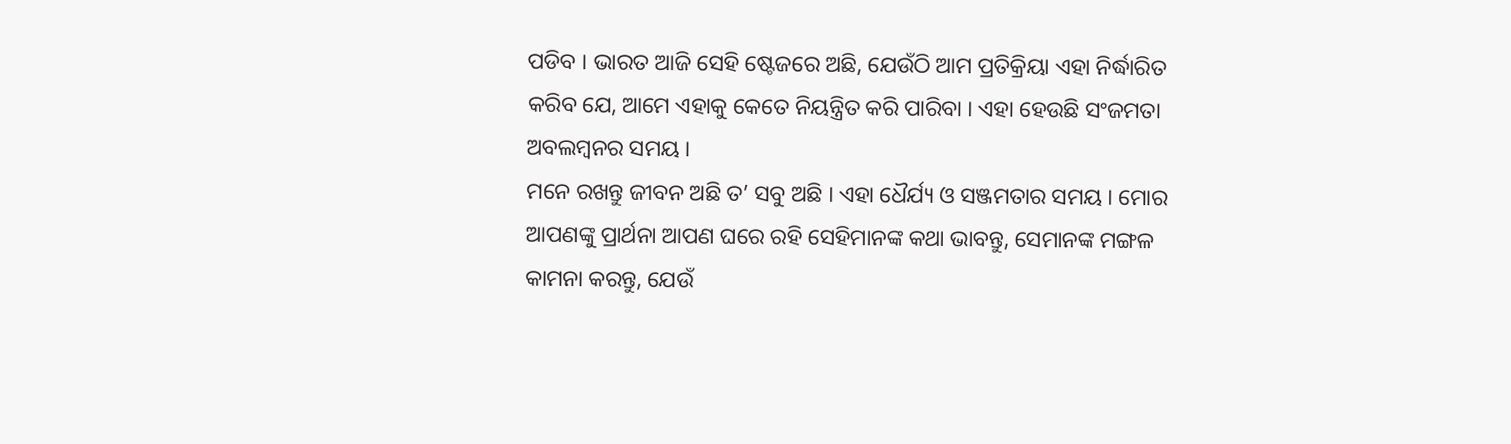ପଡିବ । ଭାରତ ଆଜି ସେହି ଷ୍ଟେଜରେ ଅଛି, ଯେଉଁଠି ଆମ ପ୍ରତିକ୍ରିୟା ଏହା ନିର୍ଦ୍ଧାରିତ କରିବ ଯେ, ଆମେ ଏହାକୁ କେତେ ନିୟନ୍ତ୍ରିତ କରି ପାରିବା । ଏହା ହେଉଛି ସଂଜମତା ଅବଲମ୍ବନର ସମୟ ।
ମନେ ରଖନ୍ତୁ ଜୀବନ ଅଛି ତ’ ସବୁ ଅଛି । ଏହା ଧୈର୍ଯ୍ୟ ଓ ସଞ୍ଜମତାର ସମୟ । ମୋର ଆପଣଙ୍କୁ ପ୍ରାର୍ଥନା ଆପଣ ଘରେ ରହି ସେହିମାନଙ୍କ କଥା ଭାବନ୍ତୁ, ସେମାନଙ୍କ ମଙ୍ଗଳ କାମନା କରନ୍ତୁ, ଯେଉଁ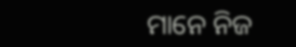ମାନେ ନିଜ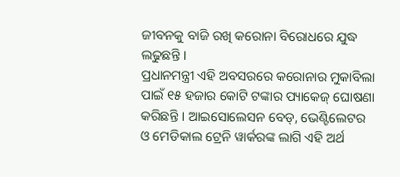ଜୀବନକୁ ବାଜି ରଖି କରୋନା ବିରୋଧରେ ଯୁଦ୍ଧ ଲଢୁଛନ୍ତି ।
ପ୍ରଧାନମନ୍ତ୍ରୀ ଏହି ଅବସରରେ କରୋନାର ମୁକାବିଲା ପାଇଁ ୧୫ ହଜାର କୋଟି ଟଙ୍କାର ପ୍ୟାକେଜ୍ ଘୋଷଣା କରିଛନ୍ତି । ଆଇସୋଲେସନ ବେଡ୍, ଭେଣ୍ଟିଲେଟର ଓ ମେଡିକାଲ ଟ୍ରେନି ୱାର୍କରଙ୍କ ଲାଗି ଏହି ଅର୍ଥ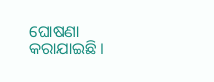ଘୋଷଣା କରାଯାଇଛି ।